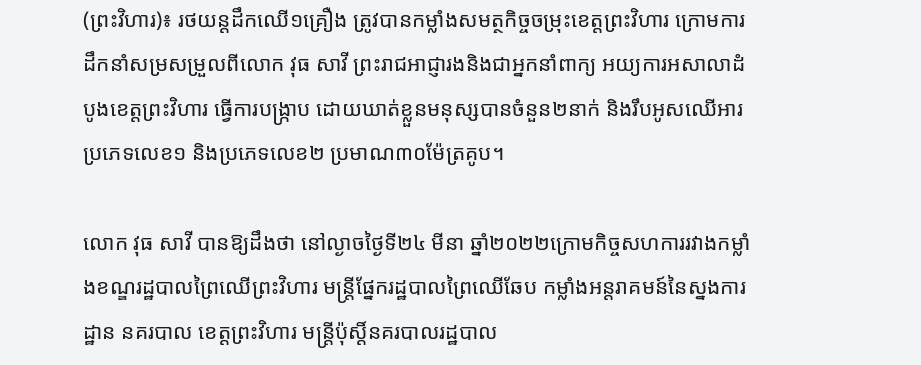(ព្រះវិហារ)៖ រថយន្តដឹកឈើ១គ្រឿង ត្រូវបានកម្លាំងសមត្ថកិច្ចចម្រុះខេត្តព្រះវិហារ ក្រោមការដឹកនាំសម្រសម្រួលពីលោក វុធ សាវី ព្រះរាជអាជ្ញារងនិងជាអ្នកនាំពាក្យ អយ្យការអសាលាដំបូងខេត្តព្រះវិហារ ធ្វើការបង្ក្រាប ដោយឃាត់ខ្លួនមនុស្សបានចំនួន២នាក់ និងរឹបអូសឈើអារប្រភេទលេខ១ និងប្រភេទលេខ២ ប្រមាណ៣០ម៉ែត្រគូប។

លោក វុធ សាវី បានឱ្យដឹងថា នៅល្ងាចថ្ងៃទី២៤ មីនា ឆ្នាំ២០២២ក្រោមកិច្ចសហការរវាងកម្លាំងខណ្ឌរដ្ឋបាលព្រៃឈើព្រះវិហារ មន្ត្រីផ្នែករដ្ឋបាលព្រៃឈើឆែប កម្លាំងអន្តរាគមន៍នៃស្នងការដ្ឋាន នគរបាល ខេត្តព្រះវិហារ មន្ត្រីប៉ុស្តិ៍នគរបាលរដ្ឋបាល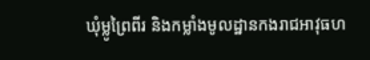ឃុំម្លូព្រៃពីរ និងកម្លាំងមូលដ្ឋានកងរាជអាវុធហ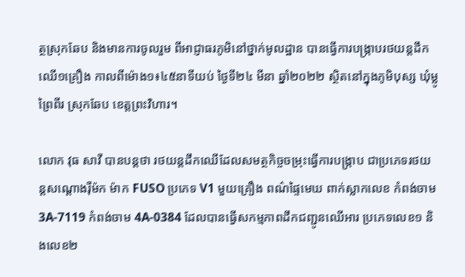ត្ថស្រុកឆែប និងមានការចូលរួម ពីអាជ្ញាធរភូមិនៅថ្នាក់មូលដ្ឋាន បានធ្វើការបង្ក្រាបរថយន្តដឹកឈើ១គ្រឿង កាលពីម៉ោង១៖៤៥នាទីយប់ ថ្ងៃទី២៤ មីនា ឆ្នាំ២០២២ ស្ថិតនៅក្នុងភូមិបុស្ស ឃុំម្លូព្រៃពីរ ស្រុកឆែប ខេត្តព្រះវិហារ។

លោក វុធ សាវី បានបន្តថា រថយន្តដឹកឈើដែលសមត្ថកិច្ចចម្រុះធ្វើការបង្ក្រាប ជាប្រភេទរថយន្តសណ្តោងរ៉ឺម៉ក ម៉ាក FUSO ប្រភេទ V1 មួយគ្រឿង ពណ៌ផ្ទៃមេឃ ពាក់ស្លាកលេខ កំពង់ចាម 3A-7119 កំពង់ចាម 4A-0384 ដែលបានធ្វើសកម្មភាពដឹកជញ្ជូនឈើអារ ប្រភេទលេខ១ និងលេខ២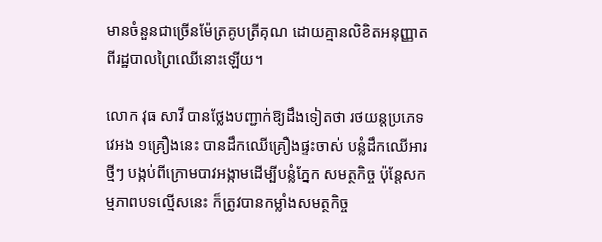មានចំនួនជាច្រើនម៉ែត្រគូបត្រីគុណ ដោយគ្មានលិខិតអនុញ្ញាតពីរដ្ឋបាលព្រៃឈើនោះឡើយ។

លោក វុធ សាវី បានថ្លែងបញ្ជាក់ឱ្យដឹងទៀតថា រថយន្តប្រភេទវេអង ១គ្រឿងនេះ បានដឹកឈើគ្រឿងផ្ទះចាស់ បន្លំដឹកឈើអារថ្មីៗ បង្កប់ពីក្រោមបាវអង្កាមដើម្បីបន្លំភ្នែក សមត្ថកិច្ច ប៉ុន្តែសកម្មភាពបទល្មើសនេះ ក៏ត្រូវបានកម្លាំងសមត្ថកិច្ច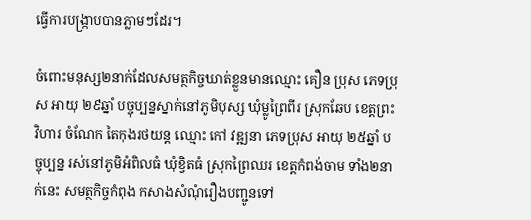ធ្វើការបង្ក្រាបបានភ្លាមៗដែរ។

ចំពោះមនុស្ស២នាក់ដែលសមត្ថកិច្ចឃាត់ខ្លួនមានឈ្មោះ គឿន ប្រុស ភេទប្រុស អាយុ ២៩ឆ្នាំ បច្ចុប្បន្នស្នាក់នៅភូមិបុស្ស ឃុំម្លូព្រៃពីរ ស្រុកឆែប ខេត្តព្រះវិហារ ចំណែក តៃកុងរថយន្ត ឈ្មោះ កៅ វឌ្ឍនា ភេទប្រុស អាយុ ២៥ឆ្នាំ បច្ចុប្បន្ន រស់នៅភូមិអំពិលធំ ឃុំខ្វិតធំ ស្រុកព្រៃឈរ ខេត្តកំពង់ចាម ទាំង២នាក់នេះ សមត្ថកិច្ចកំពុង កសាងសំណុំរឿងបញ្ជូនទៅ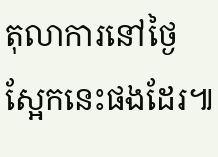តុលាការនៅថ្ងៃស្អែកនេះផងដែរ៕